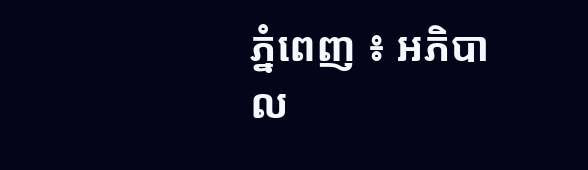ភ្នំពេញ ៖ អភិបាល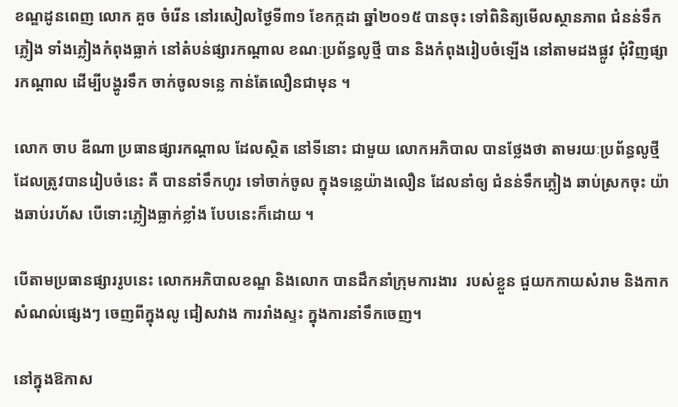ខណ្ឌដូនពេញ លោក គួច ចំរើន នៅរសៀលថ្ងៃទី៣១ ខែកក្កដា ឆ្នាំ២០១៥ បានចុះ ទៅពិនិត្យមើលស្ថានភាព ជំនន់ទឹកភ្លៀង ទាំងភ្លៀងកំពុងធ្លាក់ នៅតំបន់ផ្សារកណ្តាល ខណៈប្រព័ន្ធលូថ្មី បាន និងកំពុងរៀបចំឡើង នៅតាមដងផ្លូវ ជុំវិញផ្សារកណ្តាល ដើម្បីបង្ហូរទឹក ចាក់ចូលទន្លេ កាន់តែលឿនជាមុន ។

លោក ចាប ឌីណា ប្រធានផ្សារកណ្តាល ដែលស្ថិត នៅទីនោះ ជាមួយ លោកអភិបាល បានថ្លែងថា តាមរយៈប្រព័ន្ធលូថ្មី ដែលត្រូវបានរៀបចំនេះ គឺ បាននាំទឹកហូរ ទៅចាក់ចូល ក្នុងទន្លេយ៉ាងលឿន ដែលនាំឲ្យ ជំនន់ទឹកភ្លៀង ឆាប់ស្រកចុះ យ៉ាងឆាប់រហ័ស បើទោះភ្លៀងធ្លាក់ខ្លាំង បែបនេះក៏ដោយ ។

បើតាមប្រធានផ្សាររូបនេះ លោកអភិបាលខណ្ឌ និងលោក បានដឹកនាំក្រុមការងារ  របស់ខ្លួន ជួយកកាយសំរាម និងកាកសំណល់ផ្សេងៗ ចេញពីក្នុងលូ ជៀសវាង ការរាំងស្ទះ ក្នុងការនាំទឹកចេញ។

នៅក្នុងឱកាស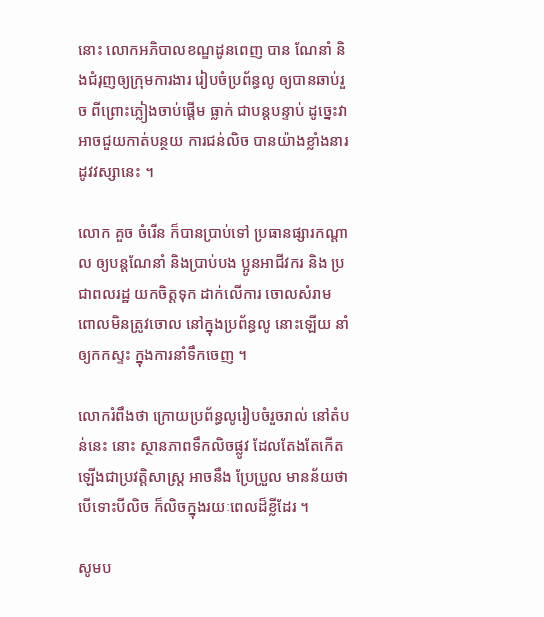នោះ លោកអភិបាលខណ្ឌដូនពេញ បាន ណែនាំ និងជំរុញឲ្យក្រុមការងារ រៀបចំប្រព័ន្ធលូ ឲ្យបានឆាប់រួច ពីព្រោះភ្លៀងចាប់ផ្តើម ធ្លាក់ ជាបន្តបន្ទាប់ ដូច្នេះវាអាចជួយកាត់បន្ថយ ការជន់លិច បានយ៉ាងខ្លាំងនារដូវវស្សានេះ ។

លោក គួច ចំរើន ក៏បានប្រាប់ទៅ ប្រធានផ្សារកណ្តាល ឲ្យបន្តណែនាំ និងប្រាប់បង ប្អូនអាជីវករ និង ប្រជាពលរដ្ឋ យកចិត្តទុក ដាក់លើការ ចោលសំរាម ពោលមិនត្រូវចោល នៅក្នុងប្រព័ន្ធលូ នោះឡើយ នាំឲ្យកកស្ទះ ក្នុងការនាំទឹកចេញ ។

លោករំពឹងថា ក្រោយប្រព័ន្ធលូរៀបចំរួចរាល់ នៅតំបន់នេះ នោះ ស្ថានភាពទឹកលិចផ្លូវ ដែលតែងតែកើតឡើងជាប្រវត្តិសាស្រ្ត អាចនឹង ប្រែប្រួល មានន័យថា បើទោះបីលិច ក៏លិចក្នុងរយៈពេលដ៏ខ្លីដែរ ។

សូមប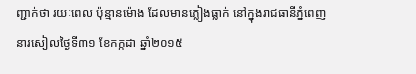ញ្ជាក់ថា រយៈពេល ប៉ុន្មានម៉ោង ដែលមានភ្លៀងធ្លាក់ នៅក្នុងរាជធានីភ្នំពេញ នារសៀលថ្ងៃទី៣១ ខែកក្កដា ឆ្នាំ២០១៥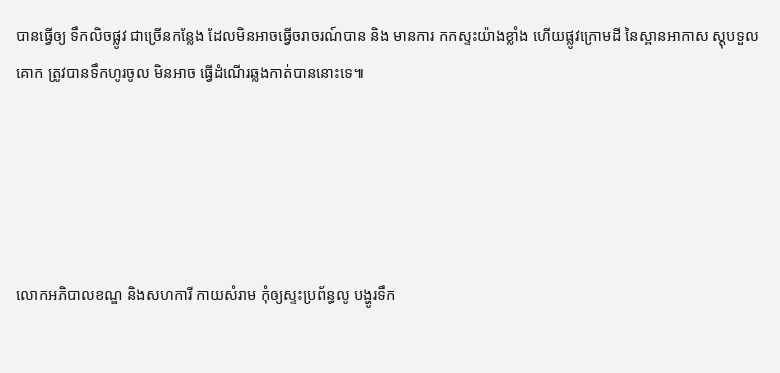បានធ្វើឲ្យ ទឹកលិចផ្លូវ ជាច្រើនកន្លែង ដែលមិនអាចធ្វើចរាចរណ៍បាន និង មានការ កកស្ទះយ៉ាងខ្លាំង ហើយផ្លូវក្រោមដី នៃស្ពានអាកាស ស្តុបទួលគោក ត្រូវបានទឹកហូរចូល មិនអាច ធ្វើដំណើរឆ្លងកាត់បាននោះទេ៕





លោកអភិបាលខណ្ឌ និងសហការី កាយសំរាម កុំឲ្យស្ទះប្រព័ន្ធលូ បង្ហូរទឹក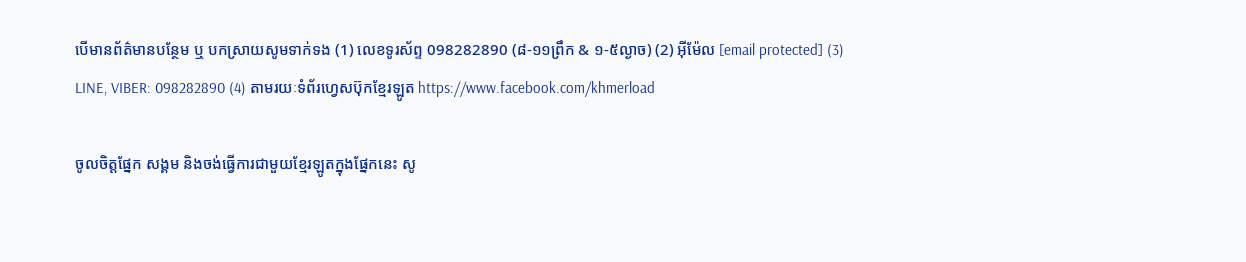បើមានព័ត៌មានបន្ថែម ឬ បកស្រាយសូមទាក់ទង (1) លេខទូរស័ព្ទ 098282890 (៨-១១ព្រឹក & ១-៥ល្ងាច) (2) អ៊ីម៉ែល [email protected] (3) LINE, VIBER: 098282890 (4) តាមរយៈទំព័រហ្វេសប៊ុកខ្មែរឡូត https://www.facebook.com/khmerload

ចូលចិត្តផ្នែក សង្គម និងចង់ធ្វើការជាមួយខ្មែរឡូតក្នុងផ្នែកនេះ សូ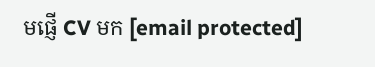មផ្ញើ CV មក [email protected]